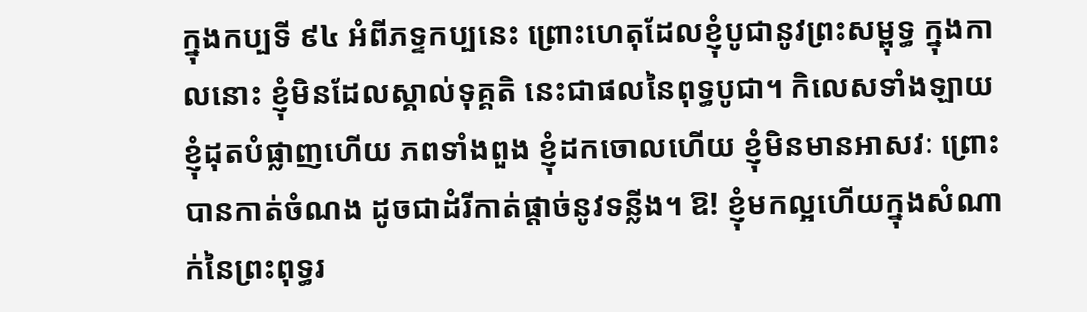ក្នុងកប្បទី ៩៤ អំពីភទ្ទកប្បនេះ ព្រោះហេតុដែលខ្ញុំបូជានូវព្រះសម្ពុទ្ធ ក្នុងកាលនោះ ខ្ញុំមិនដែលស្គាល់ទុគ្គតិ នេះជាផលនៃពុទ្ធបូជា។ កិលេសទាំងឡាយ ខ្ញុំដុតបំផ្លាញហើយ ភពទាំងពួង ខ្ញុំដកចោលហើយ ខ្ញុំមិនមានអាសវៈ ព្រោះបានកាត់ចំណង ដូចជាដំរីកាត់ផ្តាច់នូវទន្លីង។ ឱ! ខ្ញុំមកល្អហើយក្នុងសំណាក់នៃព្រះពុទ្ធរ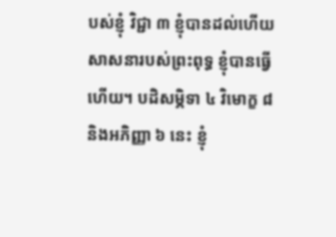បស់ខ្ញុំ វិជ្ជា ៣ ខ្ញុំបានដល់ហើយ សាសនារបស់ព្រះពុទ្ធ ខ្ញុំបានធ្វើហើយ។ បដិសម្ភិទា ៤ វិមោក្ខ ៨ និងអភិញ្ញា ៦ នេះ ខ្ញុំ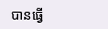បានធ្វើ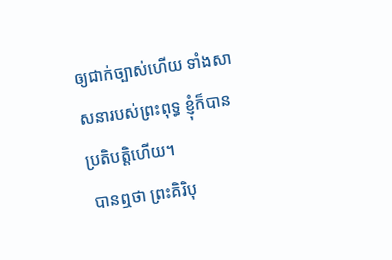ឲ្យជាក់ច្បាស់ហើយ ទាំងសាសនារបស់ព្រះពុទ្ធ ខ្ញុំក៏បានប្រតិបត្តិហើយ។
 បានឮថា ព្រះគិរិបុ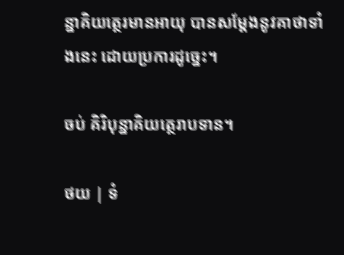ន្នាគិយត្ថេរមានអាយុ បានសម្តែងនូវគាថាទាំងនេះ ដោយប្រការដូច្នេះ។

ចប់ គិរិបុន្នាគិយត្ថេរាបទាន។

ថយ | ទំ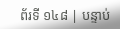ព័រទី ១៤៨ | បន្ទាប់